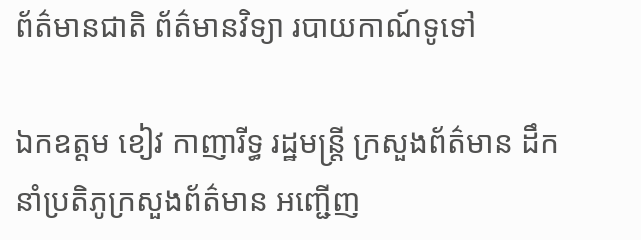ព័ត៌មានជាតិ ព័ត៌មានវិទ្យា របាយកាណ៍ទូទៅ

ឯកឧត្តម ខៀវ កាញារីទ្ធ រដ្ឋមន្រ្តី ក្រសួងព័ត៌មាន ដឹកនាំប្រតិភូក្រសួងព័ត៌មាន អញ្ជើញ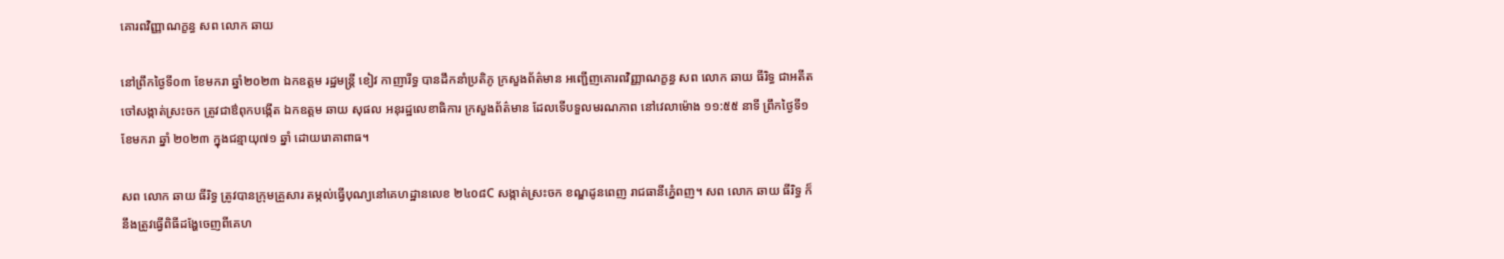គោរពវិញ្ញាណក្ខន្ធ សព លោក ឆាយ

នៅព្រឹកថ្ងៃទី០៣ ខែមករា ឆ្នាំ២០២៣ ឯកឧត្តម រដ្ឋមន្រ្តី ខៀវ កាញារីទ្ធ បានដឹកនាំប្រតិភូ ក្រសួងព័ត៌មាន អញ្ជើញគោរពវិញ្ញាណក្ខន្ធ សព លោក ឆាយ ធីរិទ្ធ ជាអតីតចៅសង្កាត់ស្រះចក ត្រូវជាឳពុកបង្កើត ឯកឧត្តម ឆាយ សុផល អនុរដ្ឋលេខាធិការ ក្រសួងព័ត៌មាន ដែលទើបទួលមរណភាព នៅវេលាម៉ោង ១១:៥៥ នាទី ព្រឹកថ្ងៃទី១ ខែមករា ឆ្នាំ ២០២៣ ក្នុងជន្មាយុ៧១ ឆ្នាំ ដោយរោគាពាធ។

សព លោក ឆាយ ធីរិទ្ធ ត្រូវបានក្រុមគ្រួសារ តម្កល់ធ្វើបុណ្យនៅគេហដ្ឋានលេខ ២៤០៨C សង្កាត់ស្រះចក ខណ្ឌដូនពេញ រាជធានីភ្នំេពញ។ សព លោក ឆាយ ធីរិទ្ធ ក៏នឹងត្រូវធ្វើពិធីដង្ហែចេញពីគេហ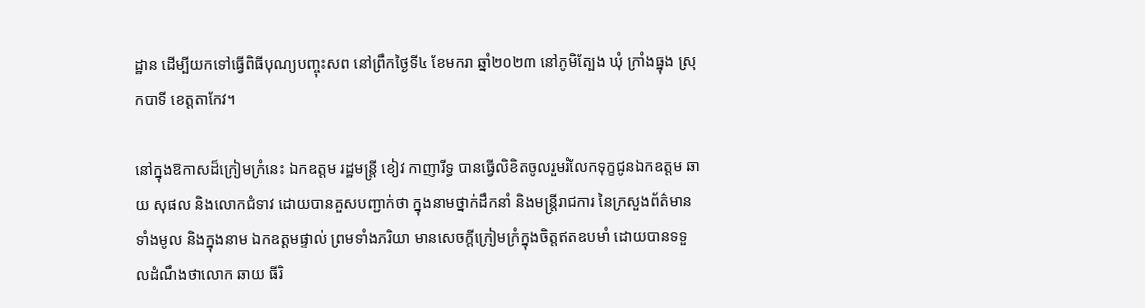ដ្ឋាន ដើម្បីយកទៅធ្វើពិធីបុណ្យបញ្ចុះសព នៅព្រឹកថ្ងៃទី៤ ខែមករា ឆ្នាំ២០២៣ នៅភូមិត្បែង ឃុំ ក្រាំងធ្នុង ស្រុកបាទី ខេត្តតាកែវ។

នៅក្នុងឱកាសដ៏ក្រៀមក្រំនេះ ឯកឧត្តម រដ្ឋមន្រ្តី ខៀវ កាញារីទ្ធ បានធ្វើលិខិតចូលរួមរំលែកទុក្ខជូនឯកឧត្តម ឆាយ សុផល និងលោកជំទាវ ដោយបានគួសបញ្ជាក់ថា ក្នុងនាមថ្នាក់ដឹកនាំ និងមន្ត្រីរាជការ នៃក្រសួងព័ត៌មាន ទាំងមូល និងក្នុងនាម ឯកឧត្តមផ្ទាល់ ព្រមទាំងភរិយា មានសេចក្តីក្រៀមក្រំក្នុងចិត្តឥតឧបមាំ ដោយបានទទួលដំណឹងថាលោក ឆាយ ធីរិ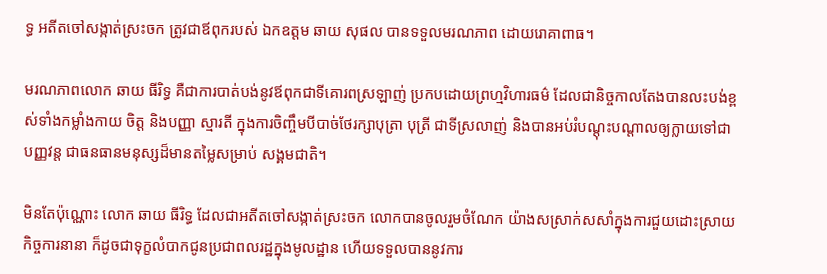ទ្ធ អតីតចៅសង្កាត់ស្រះចក ត្រូវជាឪពុករបស់ ឯកឧត្តម ឆាយ សុផល បានទទួលមរណភាព ដោយរោគាពាធ។

មរណភាពលោក ឆាយ ធីរិទ្ធ គឺជាការបាត់បង់នូវឪពុកជាទីគោរពស្រឡាញ់ ប្រកបដោយព្រហ្មវិហារធម៌ ដែលជានិច្ចកាលតែងបានលះបង់ខ្ពស់ទាំងកម្លាំងកាយ ចិត្ត និងបញ្ញា ស្មារតី ក្នុងការចិញ្ចឹមបីបាច់ថែរក្សាបុត្រា បុត្រី ជាទីស្រលាញ់ និងបានអប់រំបណ្ដុះបណ្តាលឲ្យក្លាយទៅជាបញ្ញវន្ត ជាធនធានមនុស្សដ៏មានតម្លៃសម្រាប់ សង្គមជាតិ។

មិនតែប៉ុណ្ណោះ លោក ឆាយ ធីរិទ្ធ ដែលជាអតីតចៅសង្កាត់ស្រះចក លោកបានចូលរួមចំណែក យ៉ាងសស្រាក់សសាំក្នុងការជួយដោះស្រាយកិច្ចការនានា ក៏ដូចជាទុក្ខលំបាកជូនប្រជាពលរដ្ឋក្នុងមូលដ្ឋាន ហើយទទួលបាននូវការ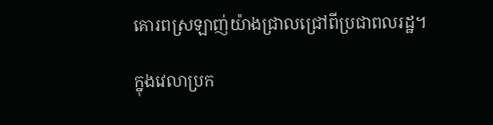គោរពស្រឡាញ់យ៉ាងជ្រាលជ្រៅពីប្រជាពលរដ្ឋ។

ក្នុងវេលាប្រក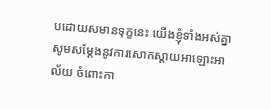បដោយសមានទុក្ខនេះ យើងខ្ញុំទាំងអស់គ្នា សូមសម្តែងនូវការសោកស្តាយអាឡោះអាល័យ ចំពោះកា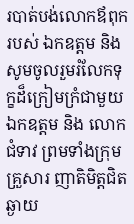របាត់បង់លោកឪពុករបស់ ឯកឧត្តម និងសូមចូលរួមរំលែកទុក្ខដ៏ក្រៀមក្រំជាមួយឯកឧត្តម និង លោកជំទាវ ព្រមទាំងក្រុមគ្រួសារ ញាតិមិត្តជិតឆ្ងាយ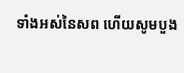ទាំងអស់នៃសព ហើយសូមបួង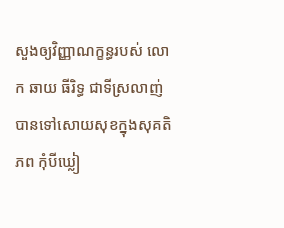សួងឲ្យវិញ្ញាណក្ខន្ធរបស់ លោក ឆាយ ធីរិទ្ធ ជាទីស្រលាញ់ បានទៅសោយសុខក្នុងសុគតិភព កុំបីឃ្លៀ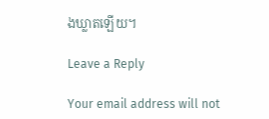ងឃ្លាតឡើយ។

Leave a Reply

Your email address will not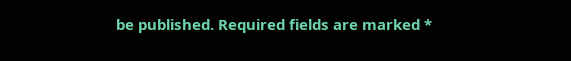be published. Required fields are marked *